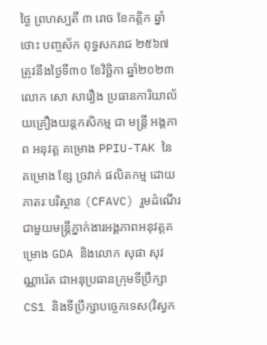ថ្ងៃ ព្រហស្បតិ៍ ៣ រោច ខែកត្តិក ឆ្នាំថោះ បញ្ចស័ក ពុទ្ធសករាជ ២៥៦៧ ត្រូវនឹងថ្ងៃទី៣០ ខែវិច្ឆិកា ឆ្នាំ២០២៣
លោក សោ សារឿង ប្រធានការិយាល័យគ្រឿងយន្តកសិកម្ម ជា មន្រ្តី អង្គភាព អនុវត្ត គម្រោង PPIU-TAK នៃ គម្រោង ខ្សែ ច្រវាក់ ផលិតកម្ម ដោយ ភាតរៈបរិស្ថាន (CFAVC) រួមដំណើរជាមួយមន្រ្តីភ្នាក់ងារអង្គភាពអនុវត្តគម្រោង GDA និងលោក សុផា សុវណ្ណារ៉េត ជាអនុប្រធានក្រុមទីប្រឹក្សា CS1 និងទីប្រឹក្សាបច្ចេកទេស(វិស្វក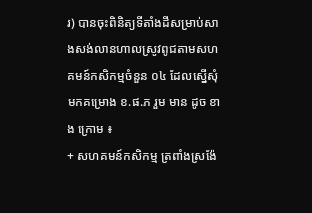រ) បានចុះពិនិត្យទីតាំងដីសម្រាប់សាងសង់លានហាលស្រូវពូជតាមសហគមន៍កសិកម្មចំនួន ០៤ ដែលស្នើសុំមកគម្រោង ខ.ផ.ភ រួម មាន ដូច ខាង ក្រោម ៖
+ សហគមន៍កសិកម្ម ត្រពាំងស្រង៉ែ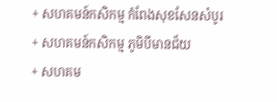+ សហគមន៍កសិកម្ម កំពែងសុខសែនសំបូរ
+ សហគមន៍កសិកម្ម ភូមិបីមានជ័យ
+ សហគម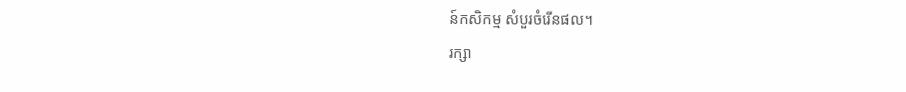ន៍កសិកម្ម សំបួរចំរើនផល។
រក្សា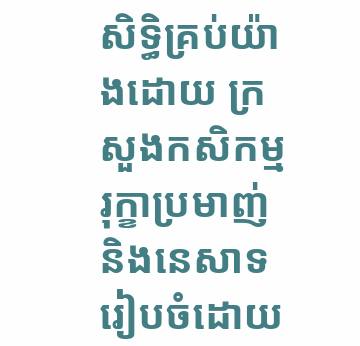សិទិ្ធគ្រប់យ៉ាងដោយ ក្រសួងកសិកម្ម រុក្ខាប្រមាញ់ និងនេសាទ
រៀបចំដោយ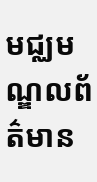មជ្ឈមណ្ឌលព័ត៌មាន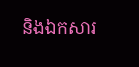និងឯកសារ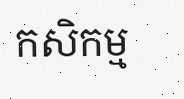កសិកម្ម